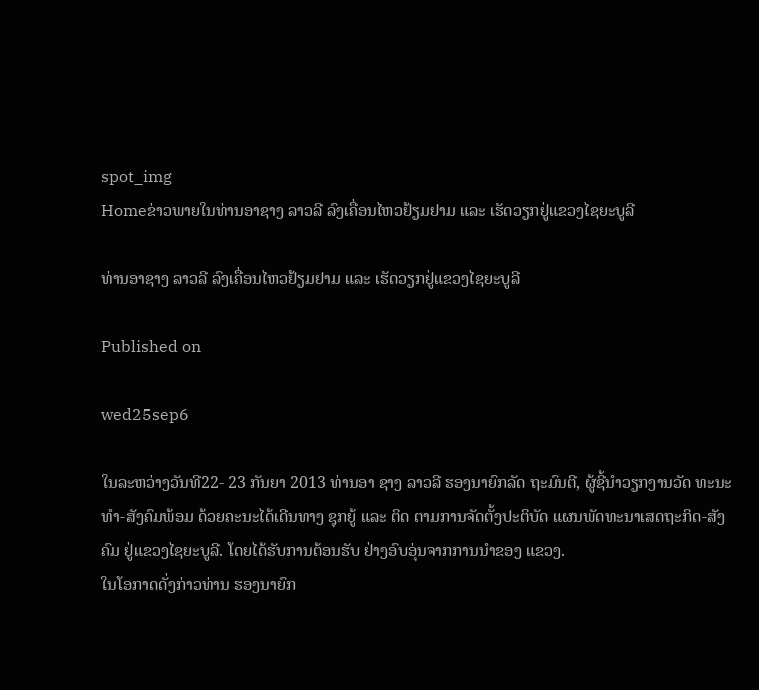spot_img
Homeຂ່າວພາຍໃນທ່ານອາຊາງ ລາວລີ ລົງເຄື່ອນໄຫວຢ້ຽມຢາມ ແລະ ເຮັດວຽກຢູ່ແຂວງໄຊຍະບູລີ

ທ່ານອາຊາງ ລາວລີ ລົງເຄື່ອນໄຫວຢ້ຽມຢາມ ແລະ ເຮັດວຽກຢູ່ແຂວງໄຊຍະບູລີ

Published on

wed25sep6

ໃນລະຫວ່າງວັນທີ22- 23 ກັນຍາ 2013 ທ່ານອາ ຊາງ ລາວລີ ຮອງນາຍົກລັດ ຖະມົນຕີ, ຜູ້ຊີ້ນຳວຽກງານວັດ ທະນະທຳ-ສັງຄົມພ້ອມ ດ້ວຍຄະນະໄດ້ເດີນທາງ ຊຸກຍູ້ ແລະ ຕິດ ຕາມການຈັດຕັ້ງປະຕິບັດ ແຜນພັດທະນາເສດຖະກິດ-ສັງຄົມ ຢູ່ແຂວງໄຊຍະບູລີ. ໂດຍໄດ້ຮັບການຕ້ອນຮັບ ຢ່າງອົບອຸ່ນຈາກການນຳຂອງ ແຂວງ.
ໃນໂອກາດດັ່ງກ່າວທ່ານ ຮອງນາຍົກ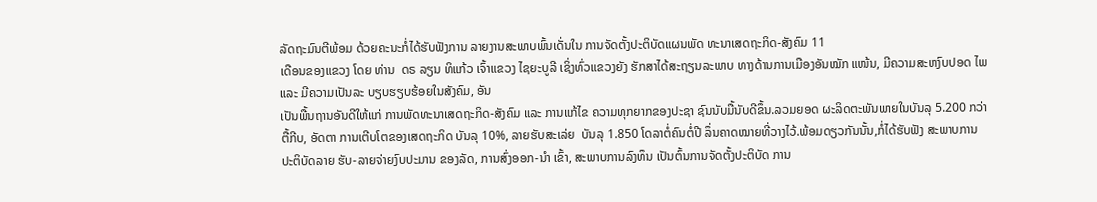ລັດຖະມົນຕີພ້ອມ ດ້ວຍຄະນະກໍ່ໄດ້ຮັບຟັງການ ລາຍງານສະພາບພົ້ນເດັ່ນໃນ ການຈັດຕັ້ງປະຕິບັດແຜນພັດ ທະນາເສດຖະກິດ-ສັງຄົມ 11
ເດືອນຂອງແຂວງ ໂດຍ ທ່ານ  ດຣ ລຽນ ທິແກ້ວ ເຈົ້າແຂວງ ໄຊຍະບູລີ ເຊິ່ງທົ່ວແຂວງຍັງ ຮັກສາໄດ້ສະຖຽນລະພາບ ທາງດ້ານການເມືອງອັນໝັກ ແໜ້ນ, ມີຄວາມສະຫງົບປອດ ໄພ ແລະ ມີຄວາມເປັນລະ ບຽບຮຽບຮ້ອຍໃນສັງຄົມ, ອັນ
ເປັນພື້ນຖານອັນດີໃຫ້ແກ່ ການພັດທະນາເສດຖະກິດ-ສັງຄົມ ແລະ ການແກ້ໄຂ ຄວາມທຸກຍາກຂອງປະຊາ ຊົນນັບມື້ນັບດີຂຶ້ນ.ລວມຍອດ ຜະລິດຕະພັນພາຍໃນບັນລຸ 5.200 ກວ່າຕື້ກີບ, ອັດຕາ ການເຕີບໂຕຂອງເສດຖະກິດ ບັນລຸ 10%, ລາຍຮັບສະເລ່ຍ  ບັນລຸ 1.850 ໂດລາຕໍ່ຄົນຕໍ່ປີ ລຶ່ນຄາດໝາຍທີ່ວາງໄວ້.ພ້ອມດຽວກັນນັ້ນ,ກໍ່ໄດ້ຮັບຟັງ ສະພາບການປະຕິບັດລາຍ ຮັບ-ລາຍຈ່າຍງົບປະມານ ຂອງລັດ, ການສົ່ງອອກ-ນຳ ເຂົ້າ, ສະພາບການລົງທຶນ ເປັນຕົ້ນການຈັດຕັ້ງປະຕິບັດ ການ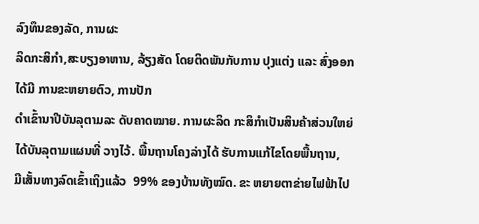ລົງທຶນຂອງລັດ, ການຜະ
ລິດກະສິກຳ,ສະບຽງອາຫານ, ລ້ຽງສັດ ໂດຍຕິດພັນກັບການ ປຸງແຕ່ງ ແລະ ສົ່ງອອກໄດ້ມີ ການຂະຫຍາຍຕົວ, ການປັກ
ດຳເຂົ້ານາປີບັນລຸຕາມລະ ດັບຄາດໝາຍ. ການຜະລິດ ກະສິກຳເປັນສິນຄ້າສ່ວນໃຫຍ່ໄດ້ບັນລຸຕາມແຜນທີ່ ວາງໄວ້. ພື້ນຖານໂຄງລ່າງໄດ້ ຮັບການແກ້ໄຂໂດຍພື້ນຖານ,  ມີເສັ້ນທາງລົດເຂົ້າເຖິງແລ້ວ  99% ຂອງບ້ານທັງໝົດ. ຂະ ຫຍາຍຕາຂ່າຍໄຟຟ້າໄປ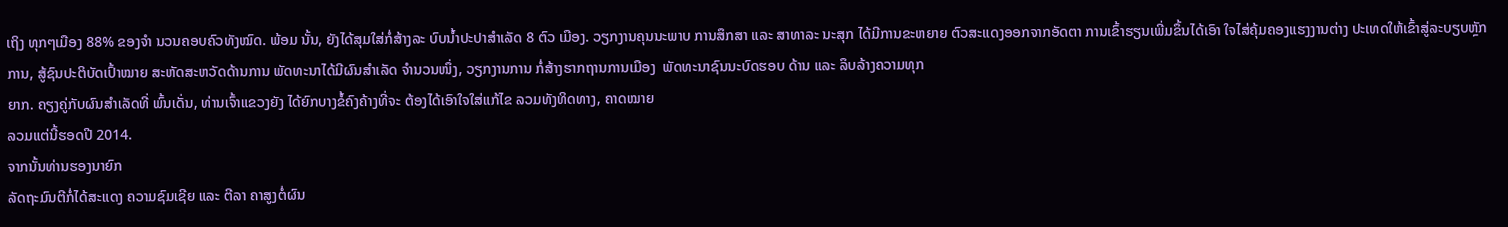ເຖິງ ທຸກໆເມືອງ 88% ຂອງຈຳ ນວນຄອບຄົວທັງໝົດ. ພ້ອມ ນັ້ນ, ຍັງໄດ້ສຸມໃສ່ກໍ່ສ້າງລະ ບົບນ້ຳປະປາສຳເລັດ 8 ຕົວ ເມືອງ. ວຽກງານຄຸນນະພາບ ການສຶກສາ ແລະ ສາທາລະ ນະສຸກ ໄດ້ມີການຂະຫຍາຍ ຕົວສະແດງອອກຈາກອັດຕາ ການເຂົ້າຮຽນເພີ່ມຂຶ້ນໄດ້ເອົາ ໃຈໄສ່ຄຸ້ມຄອງແຮງງານຕ່າງ ປະເທດໃຫ້ເຂົ້າສູ່ລະບຽບຫຼັກ ການ, ສູ້ຊົນປະຕິບັດເປົ້າໝາຍ ສະຫັດສະຫວັດດ້ານການ ພັດທະນາໄດ້ມີຜົນສຳເລັດ ຈຳນວນໜຶ່ງ, ວຽກງານການ ກໍ່ສ້າງຮາກຖານການເມືອງ  ພັດທະນາຊົນນະບົດຮອບ ດ້ານ ແລະ ລຶບລ້າງຄວາມທຸກ
ຍາກ. ຄຽງຄູ່ກັບຜົນສຳເລັດທີ່ ພົ້ນເດັ່ນ, ທ່ານເຈົ້າແຂວງຍັງ ໄດ້ຍົກບາງຂໍ້ຄົງຄ້າງທີ່ຈະ ຕ້ອງໄດ້ເອົາໃຈໃສ່ແກ້ໄຂ ລວມທັງທິດທາງ, ຄາດໝາຍ
ລວມແຕ່ນີ້ຮອດປີ 2014.
ຈາກນັ້ນທ່ານຮອງນາຍົກ
ລັດຖະມົນຕີກໍ່ໄດ້ສະແດງ ຄວາມຊົມເຊີຍ ແລະ ຕີລາ ຄາສູງຕໍ່ຜົນ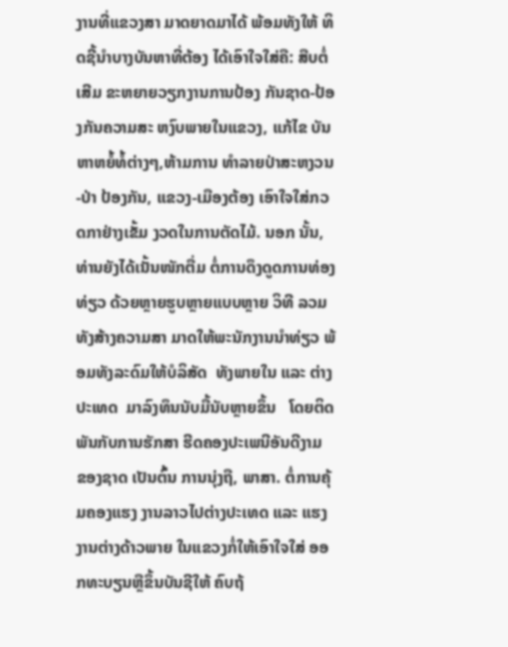ງານທີ່ແຂວງສາ ມາດຍາດມາໄດ້ ພ້ອມທັງໃຫ້ ທິດຊີ້ນຳບາງບັນຫາທີ່ຕ້ອງ ໄດ້ເອົາໃຈໃສ່ຄື: ສືບຕໍ່ເສີມ ຂະຫຍາຍວຽກງານການປ້ອງ ກັນຊາດ-ປ້ອງກັນຄວາມສະ ຫງົບພາຍໃນແຂວງ, ແກ້ໄຂ ບັນຫາຫຍໍ້ທໍ້ຕ່າງໆ,ຫ້າມການ ທຳລາຍປ່າສະຫງວນ-ປ່າ ປ້ອງກັນ, ແຂວງ-ເມືອງຕ້ອງ ເອົາໃຈໃສ່ກວດກາຢ່າງເຂັ້ມ ງວດໃນການຕັດໄມ້. ນອກ ນັ້ນ, ທ່ານຍັງໄດ້ເນັ້ນໜັກຕື່ມ ຕໍ່ການດຶງດູດການທ່ອງທ່ຽວ ດ້ວຍຫຼາຍຮູບຫຼາຍແບບຫຼາຍ ວິທີ ລວມທັງສ້າງຄວາມສາ ມາດໃຫ້ພະນັກງານນຳທ່ຽວ ພ້ອມທັງລະດົມໃຫ້ບໍລິສັດ  ທັງພາຍໃນ ແລະ ຕ່າງປະເທດ  ມາລົງທຶນນັບມື້ນັບຫຼາຍຂຶ້ນ   ໂດຍຕິດພັນກັບການຮັກສາ ຮີດຄອງປະເພນີອັນດີງາມ  ຂອງຊາດ ເປັນຕົ້ນ ການນຸ່ງຖື, ພາສາ. ຕໍ່ການຄຸ້ມຄອງແຮງ ງານລາວໄປຕ່າງປະເທດ ແລະ ແຮງງານຕ່າງດ້າວພາຍ ໃນແຂວງກໍ່ໃຫ້ເອົາໃຈໃສ່ ອອກທະບຽນຫຼືຂຶ້ນບັນຊີໃຫ້ ຄົບຖ້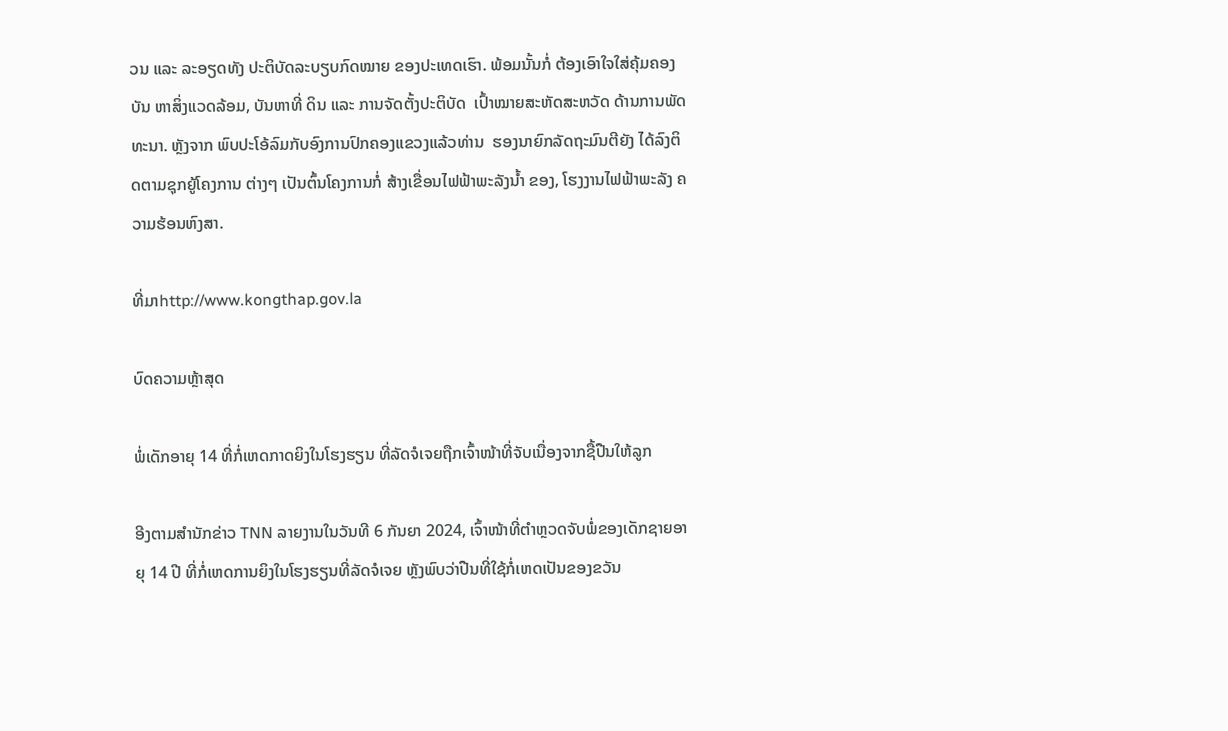ວນ ແລະ ລະອຽດທັງ ປະຕິບັດລະບຽບກົດໝາຍ ຂອງປະເທດເຮົາ. ພ້ອມນັ້ນກໍ່ ຕ້ອງເອົາໃຈໃສ່ຄຸ້ມຄອງບັນ ຫາສິ່ງແວດລ້ອມ, ບັນຫາທີ່ ດິນ ແລະ ການຈັດຕັ້ງປະຕິບັດ  ເປົ້າໝາຍສະຫັດສະຫວັດ ດ້ານການພັດທະນາ. ຫຼັງຈາກ ພົບປະໂອ້ລົມກັບອົງການປົກຄອງແຂວງແລ້ວທ່ານ  ຮອງນາຍົກລັດຖະມົນຕີຍັງ ໄດ້ລົງຕິດຕາມຊຸກຍູ້ໂຄງການ ຕ່າງໆ ເປັນຕົ້ນໂຄງການກໍ່ ສ້າງເຂື່ອນໄຟຟ້າພະລັງນ້ຳ ຂອງ, ໂຮງງານໄຟຟ້າພະລັງ ຄວາມຮ້ອນຫົງສາ.

ທີ່ມາhttp://www.kongthap.gov.la

ບົດຄວາມຫຼ້າສຸດ

ພໍ່ເດັກອາຍຸ 14 ທີ່ກໍ່ເຫດກາດຍິງໃນໂຮງຮຽນ ທີ່ລັດຈໍເຈຍຖືກເຈົ້າໜ້າທີ່ຈັບເນື່ອງຈາກຊື້ປືນໃຫ້ລູກ

ອີງຕາມສຳນັກຂ່າວ TNN ລາຍງານໃນວັນທີ 6 ກັນຍາ 2024, ເຈົ້າໜ້າທີ່ຕຳຫຼວດຈັບພໍ່ຂອງເດັກຊາຍອາຍຸ 14 ປີ ທີ່ກໍ່ເຫດການຍິງໃນໂຮງຮຽນທີ່ລັດຈໍເຈຍ ຫຼັງພົບວ່າປືນທີ່ໃຊ້ກໍ່ເຫດເປັນຂອງຂວັນ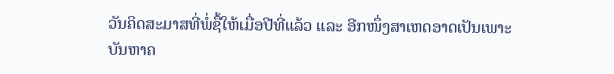ວັນຄິດສະມາສທີ່ພໍ່ຊື້ໃຫ້ເມື່ອປີທີ່ແລ້ວ ແລະ ອີກໜຶ່ງສາເຫດອາດເປັນເພາະບັນຫາຄ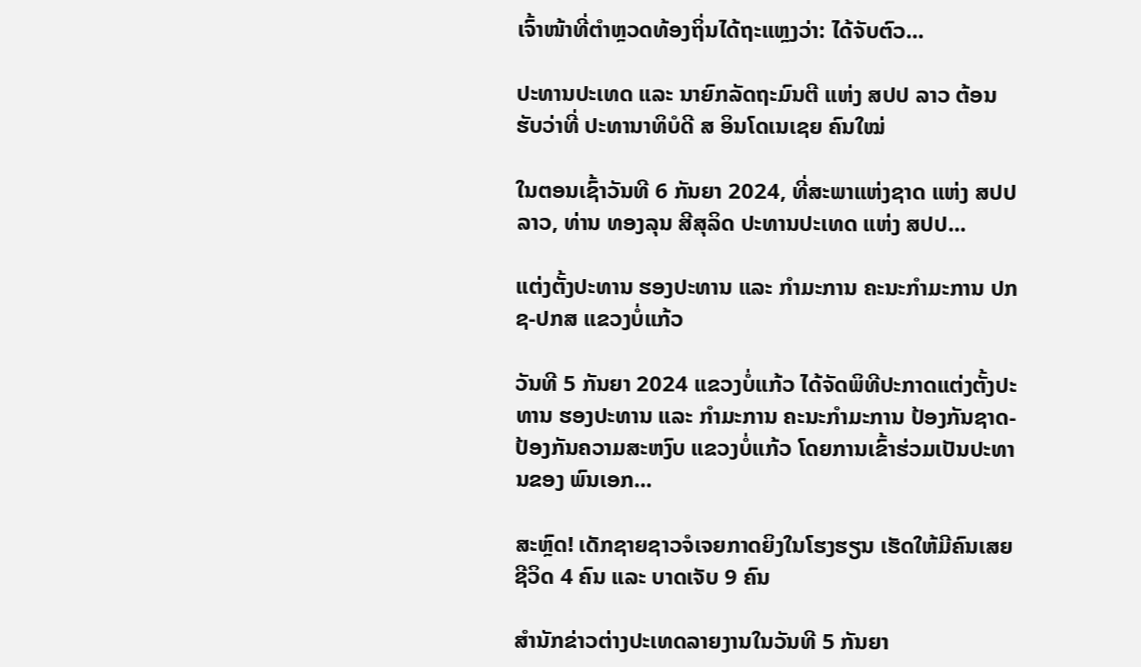ເຈົ້າໜ້າທີ່ຕຳຫຼວດທ້ອງຖິ່ນໄດ້ຖະແຫຼງວ່າ: ໄດ້ຈັບຕົວ...

ປະທານປະເທດ ແລະ ນາຍົກລັດຖະມົນຕີ ແຫ່ງ ສປປ ລາວ ຕ້ອນຮັບວ່າທີ່ ປະທານາທິບໍດີ ສ ອິນໂດເນເຊຍ ຄົນໃໝ່

ໃນຕອນເຊົ້າວັນທີ 6 ກັນຍາ 2024, ທີ່ສະພາແຫ່ງຊາດ ແຫ່ງ ສປປ ລາວ, ທ່ານ ທອງລຸນ ສີສຸລິດ ປະທານປະເທດ ແຫ່ງ ສປປ...

ແຕ່ງຕັ້ງປະທານ ຮອງປະທານ ແລະ ກຳມະການ ຄະນະກຳມະການ ປກຊ-ປກສ ແຂວງບໍ່ແກ້ວ

ວັນທີ 5 ກັນຍາ 2024 ແຂວງບໍ່ແກ້ວ ໄດ້ຈັດພິທີປະກາດແຕ່ງຕັ້ງປະທານ ຮອງປະທານ ແລະ ກຳມະການ ຄະນະກຳມະການ ປ້ອງກັນຊາດ-ປ້ອງກັນຄວາມສະຫງົບ ແຂວງບໍ່ແກ້ວ ໂດຍການເຂົ້າຮ່ວມເປັນປະທານຂອງ ພົນເອກ...

ສະຫຼົດ! ເດັກຊາຍຊາວຈໍເຈຍກາດຍິງໃນໂຮງຮຽນ ເຮັດໃຫ້ມີຄົນເສຍຊີວິດ 4 ຄົນ ແລະ ບາດເຈັບ 9 ຄົນ

ສຳນັກຂ່າວຕ່າງປະເທດລາຍງານໃນວັນທີ 5 ກັນຍາ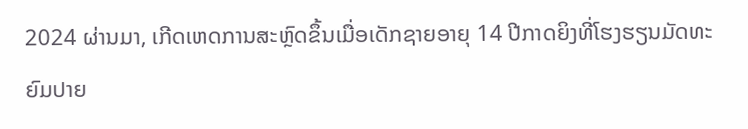2024 ຜ່ານມາ, ເກີດເຫດການສະຫຼົດຂຶ້ນເມື່ອເດັກຊາຍອາຍຸ 14 ປີກາດຍິງທີ່ໂຮງຮຽນມັດທະຍົມປາຍ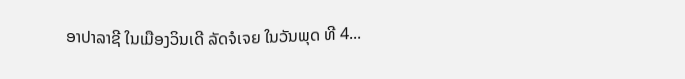ອາປາລາຊີ ໃນເມືອງວິນເດີ ລັດຈໍເຈຍ ໃນວັນພຸດ ທີ 4...